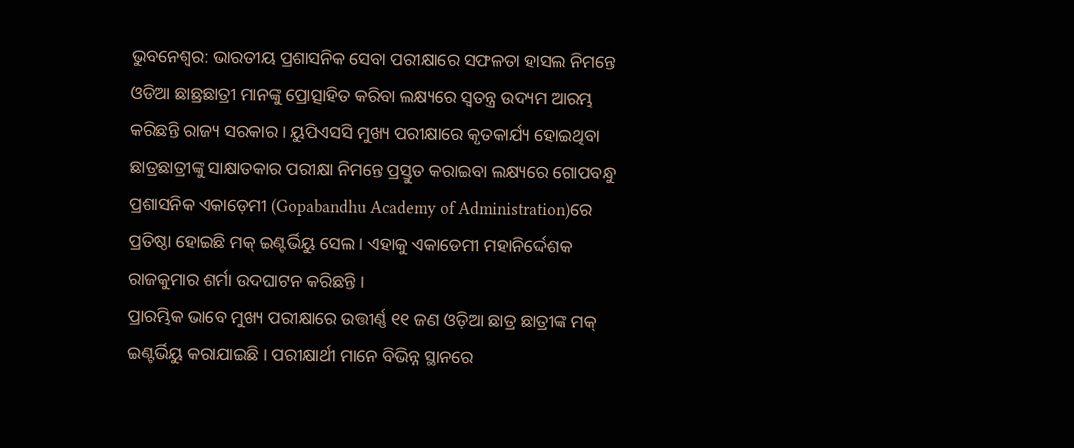ଭୁବନେଶ୍ବର: ଭାରତୀୟ ପ୍ରଶାସନିକ ସେବା ପରୀକ୍ଷାରେ ସଫଳତା ହାସଲ ନିମନ୍ତେ ଓଡିଆ ଛାଛ୍ରଛାତ୍ରୀ ମାନଙ୍କୁ ପ୍ରୋତ୍ସାହିତ କରିବା ଲକ୍ଷ୍ୟରେ ସ୍ୱତନ୍ତ୍ର ଉଦ୍ୟମ ଆରମ୍ଭ କରିଛନ୍ତି ରାଜ୍ୟ ସରକାର । ୟୁପିଏସସି ମୁଖ୍ୟ ପରୀକ୍ଷାରେ କୃତକାର୍ଯ୍ୟ ହୋଇଥିବା ଛାତ୍ରଛାତ୍ରୀଙ୍କୁ ସାକ୍ଷାତକାର ପରୀକ୍ଷା ନିମନ୍ତେ ପ୍ରସ୍ତୁତ କରାଇବା ଲକ୍ଷ୍ୟରେ ଗୋପବନ୍ଧୁ ପ୍ରଶାସନିକ ଏକାଡ଼େମୀ (Gopabandhu Academy of Administration)ରେ ପ୍ରତିଷ୍ଠା ହୋଇଛି ମକ୍ ଇଣ୍ଟର୍ଭିୟୁ ସେଲ । ଏହାକୁ ଏକାଡେମୀ ମହାନିର୍ଦ୍ଦେଶକ ରାଜକୁମାର ଶର୍ମା ଉଦଘାଟନ କରିଛନ୍ତି ।
ପ୍ରାରମ୍ଭିକ ଭାବେ ମୁଖ୍ୟ ପରୀକ୍ଷାରେ ଉତ୍ତୀର୍ଣ୍ଣ ୧୧ ଜଣ ଓଡ଼ିଆ ଛାତ୍ର ଛାତ୍ରୀଙ୍କ ମକ୍ ଇଣ୍ଟର୍ଭିୟୁ କରାଯାଇଛି । ପରୀକ୍ଷାର୍ଥୀ ମାନେ ବିଭିନ୍ନ ସ୍ଥାନରେ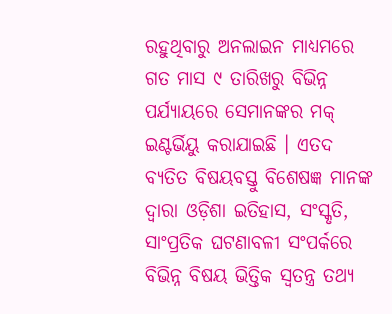ରହୁଥିବାରୁ ଅନଲାଇନ ମାଧ୍ୟମରେ ଗତ ମାସ ୯ ତାରିଖରୁ ବିଭିନ୍ନ ପର୍ଯ୍ୟାୟରେ ସେମାନଙ୍କର ମକ୍ ଇଣ୍ଟର୍ଭିୟୁ କରାଯାଇଛି । ଏତଦ ବ୍ୟତିତ ବିଷୟବସ୍ତୁ ବିଶେଷଜ୍ଞ ମାନଙ୍କ ଦ୍ୱାରା ଓଡ଼ିଶା ଇତିହାସ, ସଂସ୍କୃତି, ସାଂପ୍ରତିକ ଘଟଣାବଳୀ ସଂପର୍କରେ ବିଭିନ୍ନ ବିଷୟ ଭିତ୍ତିକ ସ୍ୱତନ୍ତ୍ର ତଥ୍ୟ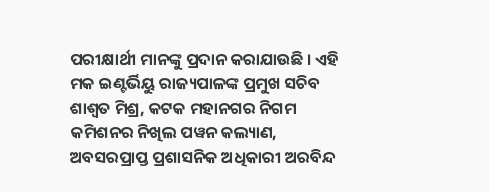ପରୀକ୍ଷାର୍ଥୀ ମାନଙ୍କୁ ପ୍ରଦାନ କରାଯାଉଛି । ଏହି ମକ ଇଣ୍ଟର୍ଭିୟୁ ରାଜ୍ୟପାଳଙ୍କ ପ୍ରମୁଖ ସଚିବ ଶାଶ୍ୱତ ମିଶ୍ର, କଟକ ମହାନଗର ନିଗମ କମିଶନର ନିଖିଲ ପୱନ କଲ୍ୟାଣ, ଅବସରପ୍ରାପ୍ତ ପ୍ରଶାସନିକ ଅଧିକାରୀ ଅରବିନ୍ଦ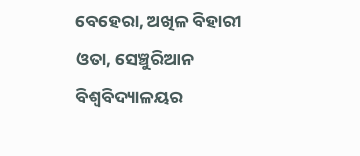ବେହେରା, ଅଖିଳ ବିହାରୀ ଓତା, ସେଞ୍ଚୁରିଆନ ବିଶ୍ୱବିଦ୍ୟାଳୟର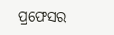ପ୍ରଫେସର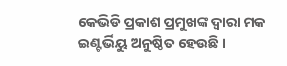କେଭିଡି ପ୍ରକାଶ ପ୍ରମୁଖଙ୍କ ଦ୍ୱାରା ମକ ଇଣ୍ଟର୍ଭିୟୁ ଅନୁଷ୍ଠିତ ହେଉଛି ।